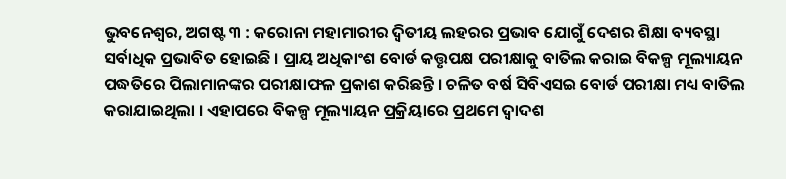ଭୁବନେଶ୍ୱର, ଅଗଷ୍ଟ ୩ : କରୋନା ମହାମାରୀର ଦ୍ୱିତୀୟ ଲହରର ପ୍ରଭାବ ଯୋଗୁଁ ଦେଶର ଶିକ୍ଷା ବ୍ୟବସ୍ଥା ସର୍ବାଧିକ ପ୍ରଭାବିତ ହୋଇଛି । ପ୍ରାୟ ଅଧିକାଂଶ ବୋର୍ଡ କତ୍ତୃପକ୍ଷ ପରୀକ୍ଷାକୁ ବାତିଲ କରାଇ ବିକଳ୍ପ ମୂଲ୍ୟାୟନ ପଦ୍ଧତିରେ ପିଲାମାନଙ୍କର ପରୀକ୍ଷାଫଳ ପ୍ରକାଶ କରିଛନ୍ତି । ଚଳିତ ବର୍ଷ ସିବିଏସଇ ବୋର୍ଡ ପରୀକ୍ଷା ମଧ୍ୟ ବାତିଲ କରାଯାଇଥିଲା । ଏହାପରେ ବିକଳ୍ପ ମୂଲ୍ୟାୟନ ପ୍ରକ୍ରିୟାରେ ପ୍ରଥମେ ଦ୍ୱାଦଶ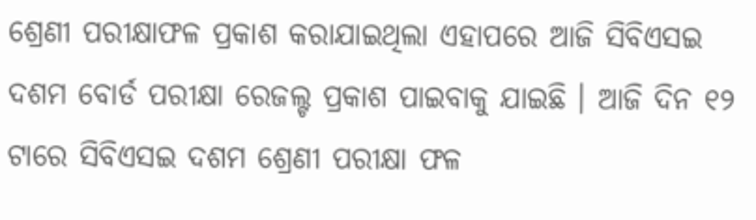ଶ୍ରେଣୀ ପରୀକ୍ଷାଫଳ ପ୍ରକାଶ କରାଯାଇଥିଲା ଏହାପରେ ଆଜି ସିବିଏସଇ ଦଶମ ବୋର୍ଡ ପରୀକ୍ଷା ରେଜଲ୍ଟ ପ୍ରକାଶ ପାଇବାକୁ ଯାଇଛି । ଆଜି ଦିନ ୧୨ ଟାରେ ସିବିଏସଇ ଦଶମ ଶ୍ରେଣୀ ପରୀକ୍ଷା ଫଳ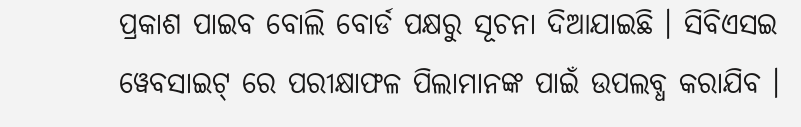ପ୍ରକାଶ ପାଇବ ବୋଲି ବୋର୍ଡ ପକ୍ଷରୁ ସୂଚନା ଦିଆଯାଇଛି । ସିବିଏସଇ ୱେବସାଇଟ୍ ରେ ପରୀକ୍ଷାଫଳ ପିଲାମାନଙ୍କ ପାଇଁ ଉପଲବ୍ଧ କରାଯିବ ।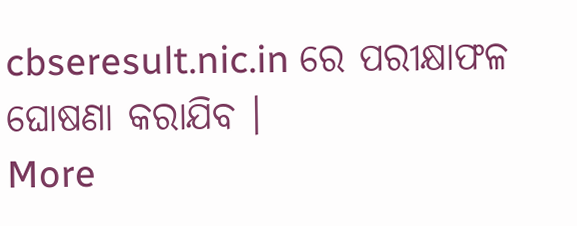cbseresult.nic.in ରେ ପରୀକ୍ଷାଫଳ ଘୋଷଣା କରାଯିବ ।
More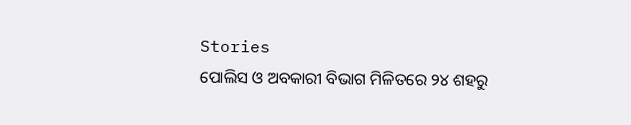Stories
ପୋଲିସ ଓ ଅବକାରୀ ବିଭାଗ ମିଳିତରେ ୨୪ ଶହରୁ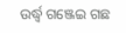ଉର୍ଦ୍ଧ୍ବ ଗଞ୍ଜେଇ ଗଛ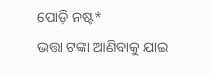ପୋଡ଼ି ନଷ୍ଟ*
ଭତ୍ତା ଟଙ୍କା ଆଣିବାକୁ ଯାଇ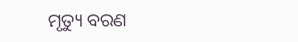ମୃତ୍ୟୁ ବରଣ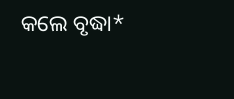କଲେ ବୃଦ୍ଧା*